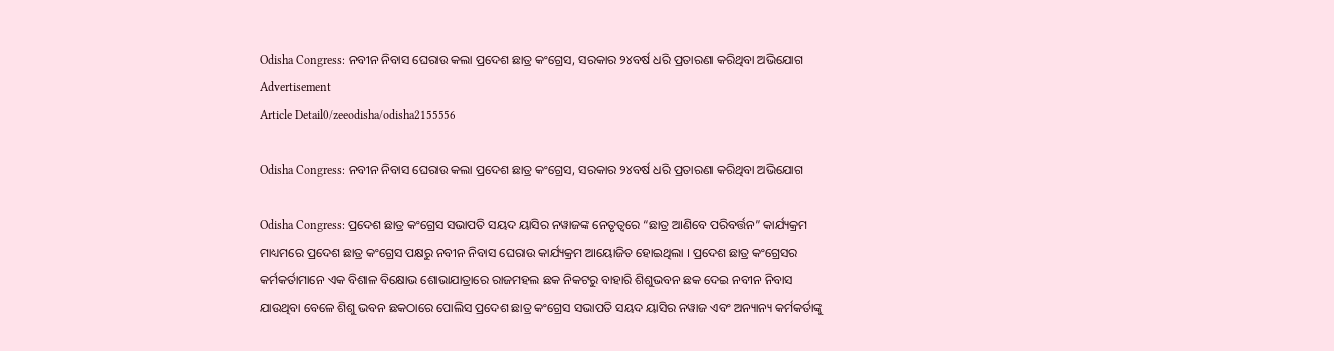Odisha Congress: ନବୀନ ନିବାସ ଘେରାଉ କଲା ପ୍ରଦେଶ ଛାତ୍ର କଂଗ୍ରେସ, ସରକାର ୨୪ବର୍ଷ ଧରି ପ୍ରତାରଣା କରିଥିବା ଅଭିଯୋଗ
Advertisement
Article Detail0/zeeodisha/odisha2155556

Odisha Congress: ନବୀନ ନିବାସ ଘେରାଉ କଲା ପ୍ରଦେଶ ଛାତ୍ର କଂଗ୍ରେସ, ସରକାର ୨୪ବର୍ଷ ଧରି ପ୍ରତାରଣା କରିଥିବା ଅଭିଯୋଗ

Odisha Congress: ପ୍ରଦେଶ ଛାତ୍ର କଂଗ୍ରେସ ସଭାପତି ସୟଦ ୟାସିର ନୱାଜଙ୍କ ନେତୃତ୍ୱରେ “ଛାତ୍ର ଆଣିବେ ପରିବର୍ତ୍ତନ” କାର୍ଯ୍ୟକ୍ରମ ମାଧ୍ୟମରେ ପ୍ରଦେଶ ଛାତ୍ର କଂଗ୍ରେସ ପକ୍ଷରୁ ନବୀନ ନିବାସ ଘେରାଉ କାର୍ଯ୍ୟକ୍ରମ ଆୟୋଜିତ ହୋଇଥିଲା । ପ୍ରଦେଶ ଛାତ୍ର କଂଗ୍ରେସର କର୍ମକର୍ତାମାନେ ଏକ ବିଶାଳ ବିକ୍ଷୋଭ ଶୋଭାଯାତ୍ରାରେ ରାଜମହଲ ଛକ ନିକଟରୁ ବାହାରି ଶିଶୁଭବନ ଛକ ଦେଇ ନବୀନ ନିବାସ ଯାଉଥିବା ବେଳେ ଶିଶୁ ଭବନ ଛକଠାରେ ପୋଲିସ ପ୍ରଦେଶ ଛାତ୍ର କଂଗ୍ରେସ ସଭାପତି ସୟଦ ୟାସିର ନୱାଜ ଏବଂ ଅନ୍ୟାନ୍ୟ କର୍ମକର୍ତାଙ୍କୁ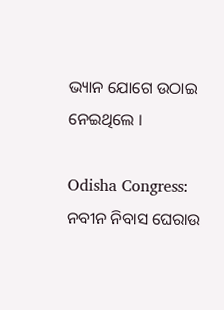ଭ୍ୟାନ ଯୋଗେ ଉଠାଇ ନେଇଥିଲେ ।

Odisha Congress: ନବୀନ ନିବାସ ଘେରାଉ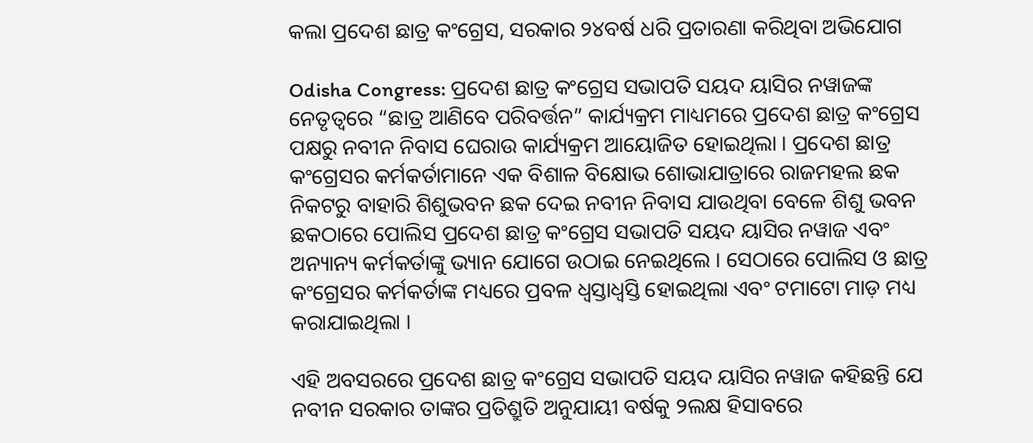କଲା ପ୍ରଦେଶ ଛାତ୍ର କଂଗ୍ରେସ, ସରକାର ୨୪ବର୍ଷ ଧରି ପ୍ରତାରଣା କରିଥିବା ଅଭିଯୋଗ

Odisha Congress: ପ୍ରଦେଶ ଛାତ୍ର କଂଗ୍ରେସ ସଭାପତି ସୟଦ ୟାସିର ନୱାଜଙ୍କ ନେତୃତ୍ୱରେ “ଛାତ୍ର ଆଣିବେ ପରିବର୍ତ୍ତନ” କାର୍ଯ୍ୟକ୍ରମ ମାଧ୍ୟମରେ ପ୍ରଦେଶ ଛାତ୍ର କଂଗ୍ରେସ ପକ୍ଷରୁ ନବୀନ ନିବାସ ଘେରାଉ କାର୍ଯ୍ୟକ୍ରମ ଆୟୋଜିତ ହୋଇଥିଲା । ପ୍ରଦେଶ ଛାତ୍ର କଂଗ୍ରେସର କର୍ମକର୍ତାମାନେ ଏକ ବିଶାଳ ବିକ୍ଷୋଭ ଶୋଭାଯାତ୍ରାରେ ରାଜମହଲ ଛକ ନିକଟରୁ ବାହାରି ଶିଶୁଭବନ ଛକ ଦେଇ ନବୀନ ନିବାସ ଯାଉଥିବା ବେଳେ ଶିଶୁ ଭବନ ଛକଠାରେ ପୋଲିସ ପ୍ରଦେଶ ଛାତ୍ର କଂଗ୍ରେସ ସଭାପତି ସୟଦ ୟାସିର ନୱାଜ ଏବଂ ଅନ୍ୟାନ୍ୟ କର୍ମକର୍ତାଙ୍କୁ ଭ୍ୟାନ ଯୋଗେ ଉଠାଇ ନେଇଥିଲେ । ସେଠାରେ ପୋଲିସ ଓ ଛାତ୍ର କଂଗ୍ରେସର କର୍ମକର୍ତାଙ୍କ ମଧ୍ୟରେ ପ୍ରବଳ ଧ୍ୱସ୍ତାଧ୍ୱସ୍ତି ହୋଇଥିଲା ଏବଂ ଟମାଟୋ ମାଡ଼ ମଧ୍ୟ କରାଯାଇଥିଲା ।

ଏହି ଅବସରରେ ପ୍ରଦେଶ ଛାତ୍ର କଂଗ୍ରେସ ସଭାପତି ସୟଦ ୟାସିର ନୱାଜ କହିଛନ୍ତି ଯେ ନବୀନ ସରକାର ତାଙ୍କର ପ୍ରତିଶ୍ରୁତି ଅନୁଯାୟୀ ବର୍ଷକୁ ୨ଲକ୍ଷ ହିସାବରେ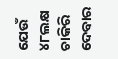ଯେଉଁ ୪୮ଲକ୍ଷ ଚାକିରି ଦେବାର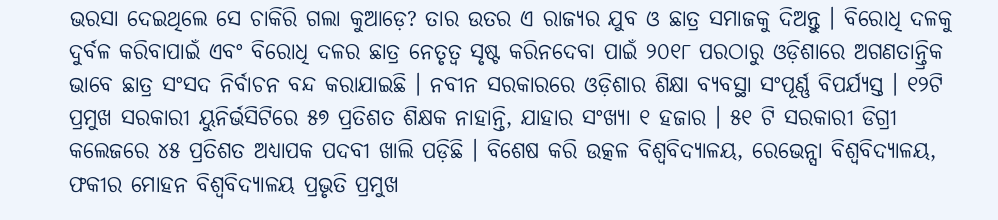ଭରସା ଦେଇଥିଲେ ସେ ଚାକିରି ଗଲା କୁଆଡ଼େ? ତାର ଉତର ଏ ରାଜ୍ୟର ଯୁବ ଓ ଛାତ୍ର ସମାଜକୁ ଦିଅନ୍ତୁ । ବିରୋଧି ଦଳକୁ ଦୁର୍ବଳ କରିବାପାଇଁ ଏବଂ ବିରୋଧି ଦଳର ଛାତ୍ର ନେତୃତ୍ୱ ସୃଷ୍ଟ କରିନଦେବା ପାଇଁ ୨୦୧୮ ପରଠାରୁ ଓଡ଼ିଶାରେ ଅଗଣତାନ୍ତ୍ରିକ ଭାବେ ଛାତ୍ର ସଂସଦ ନିର୍ବାଚନ ବନ୍ଦ କରାଯାଇଛି । ନବୀନ ସରକାରରେ ଓଡ଼ିଶାର ଶିକ୍ଷା ବ୍ୟବସ୍ଥା ସଂପୂର୍ଣ୍ଣ ବିପର୍ଯ୍ୟସ୍ତ । ୧୨ଟି ପ୍ରମୁଖ ସରକାରୀ ୟୁନିର୍ଭସିଟିରେ ୫୭ ପ୍ରତିଶତ ଶିକ୍ଷକ ନାହାନ୍ତି, ଯାହାର ସଂଖ୍ୟା ୧ ହଜାର । ୫୧ ଟି ସରକାରୀ ଡିଗ୍ରୀ କଲେଜରେ ୪୫ ପ୍ରତିଶତ ଅଧ୍ୟାପକ ପଦବୀ ଖାଲି ପଡ଼ିଛି । ବିଶେଷ କରି ଉତ୍କଳ ବିଶ୍ୱବିଦ୍ୟାଳୟ, ରେଭେନ୍ସା ବିଶ୍ୱବିଦ୍ୟାଳୟ, ଫକୀର ମୋହନ ବିଶ୍ୱବିଦ୍ୟାଳୟ ପ୍ରଭୃତି ପ୍ରମୁଖ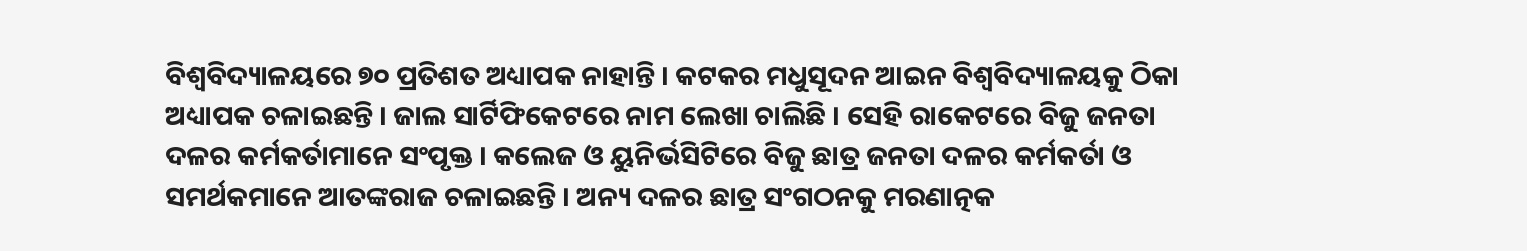ବିଶ୍ୱବିଦ୍ୟାଳୟରେ ୭୦ ପ୍ରତିଶତ ଅଧ୍ୟାପକ ନାହାନ୍ତି । କଟକର ମଧୁସୂଦନ ଆଇନ ବିଶ୍ୱବିଦ୍ୟାଳୟକୁ ଠିକା ଅଧ୍ୟାପକ ଚଳାଇଛନ୍ତି । ଜାଲ ସାର୍ଟିଫିକେଟରେ ନାମ ଲେଖା ଚାଲିଛି । ସେହି ରାକେଟରେ ବିଜୁ ଜନତା ଦଳର କର୍ମକର୍ତାମାନେ ସଂପୃକ୍ତ । କଲେଜ ଓ ୟୁନିର୍ଭସିଟିରେ ବିଜୁ ଛାତ୍ର ଜନତା ଦଳର କର୍ମକର୍ତା ଓ ସମର୍ଥକମାନେ ଆତଙ୍କରାଜ ଚଳାଇଛନ୍ତି । ଅନ୍ୟ ଦଳର ଛାତ୍ର ସଂଗଠନକୁ ମରଣାତ୍ନକ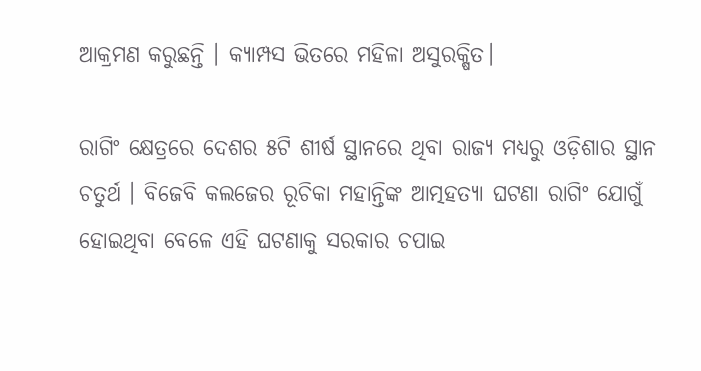ଆକ୍ରମଣ କରୁଛନ୍ତି । କ୍ୟାମ୍ପସ ଭିତରେ ମହିଳା ଅସୁରକ୍ଷିତ।

ରାଗିଂ କ୍ଷେତ୍ରରେ ଦେଶର ୫ଟି ଶୀର୍ଷ ସ୍ଥାନରେ ଥିବା ରାଜ୍ୟ ମଧ୍ୟରୁ ଓଡ଼ିଶାର ସ୍ଥାନ ଚତୁର୍ଥ । ବିଜେବି କଲଜେର ରୂଚିକା ମହାନ୍ତିଙ୍କ ଆତ୍ମହତ୍ୟା ଘଟଣା ରାଗିଂ ଯୋଗୁଁ ହୋଇଥିବା ବେଳେ ଏହି ଘଟଣାକୁ ସରକାର ଚପାଇ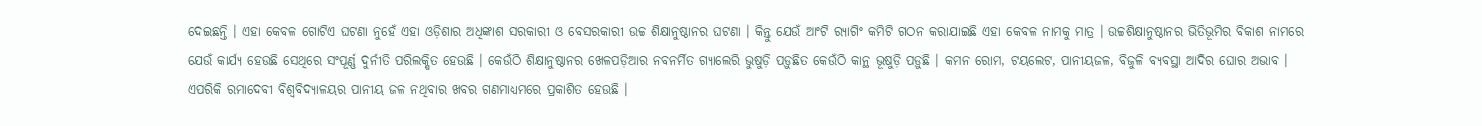ଦେଇଛନ୍ତି । ଏହା କେବଳ ଗୋଟିଏ ଘଟଣା ନୁହେଁ ଏହା ଓଡ଼ିଶାର ଅଧିଙ୍କାଶ ସରକାରୀ ଓ ବେସରକାରୀ ଉଚ୍ଚ ଶିକ୍ଷାନୁଷ୍ଠାନର ଘଟଣା । କିନ୍ତୁ ଯେଉଁ ଆଂଟି ର‌୍ୟାଗିଂ କମିଟି ଗଠନ କରାଯାଇଛି ଏହା କେବଳ ନାମକୁ ମାତ୍ର । ଉଚ୍ଚଶିକ୍ଷାନୁଷ୍ଠାନର ଭିତିଭୂମିର ବିକାଶ ନାମରେ ଯେଉଁ କାର୍ଯ୍ୟ ହେଉଛି ସେଥିରେ ସଂପୂର୍ଣ୍ଣ ଦୁର୍ନୀତି ପରିଲକ୍ଷିତ ହେଉଛି । କେଉଁଠି ଶିକ୍ଷାନୁଷ୍ଠାନର ଖେଳପଡ଼ିଆର ନବନର୍ମିତ ଗ୍ୟାଲେରି ଭୁଷୁଡ଼ି ପଡ଼ୁଛିତ କେଉଁଠି କାନ୍ଥ ଭୂଷୁଡ଼ି ପଡ଼ୁଛି । କମନ ରୋମ, ଟୟଲେଟ, ପାନୀୟଜଳ, ବିଜୁଳି ବ୍ୟବସ୍ଥା ଆଦିର ଘୋର ଅଭାବ । ଏପରିକି ରମାଦେବୀ ବିଶ୍ୱବିଦ୍ୟାଳୟର ପାନୀୟ ଜଳ ନଥିବାର ଖବର ଗଣମାଧ୍ୟମରେ ପ୍ରକାଶିତ ହେଉଛି ।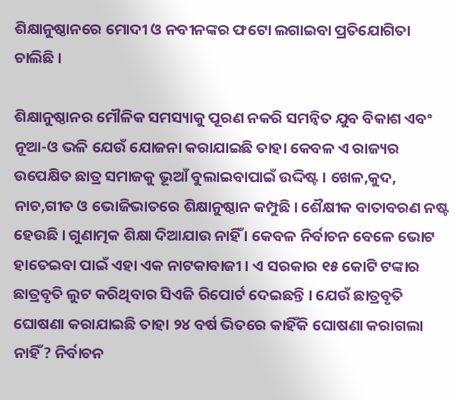ଶିକ୍ଷାନୁଷ୍ଠାନରେ ମୋଦୀ ଓ ନବୀନଙ୍କର ଫଟୋ ଲଗାଇବା ପ୍ରତିଯୋଗିତା ଚାଲିଛି ।

ଶିକ୍ଷାନୁଷ୍ଠାନର ମୌଳିକ ସମସ୍ୟାକୁ ପୂରଣ ନକରି ସମନ୍ୱିତ ଯୁବ ବିକାଶ ଏବଂ ନୂଆ-ଓ ଭଳି ଯେଉଁ ଯୋଜନା କରାଯାଇଛି ତାହା କେବଳ ଏ ରାଜ୍ୟର ଉପେକ୍ଷିତ ଛାତ୍ର ସମାଜକୁ ଭୂଆଁ ବୁଲାଇବାପାଇଁ ଉଦ୍ଦିଷ୍ଟ । ଖେଳ,କୁଦ, ନାଚ,ଗୀତ ଓ ଭୋଜିଭାତରେ ଶିକ୍ଷାନୁଷ୍ଠାନ କମ୍ପୁଛି । ଶୈକ୍ଷୀକ ବାତାବରଣ ନଷ୍ଟ ହେଉଛି । ଗୁଣାତ୍ମକ ଶିକ୍ଷା ଦିଆଯାଉ ନାହିଁ । କେବଳ ନିର୍ବାଚନ ବେଳେ ଭୋଟ ହାତେଇବା ପାଇଁ ଏହା ଏକ ନାଟକାବାଜୀ । ଏ ସରକାର ୧୫ କୋଟି ଟଙ୍କାର ଛାତ୍ରବୃତି ଲୁଟ କରିଥିବାର ସିଏଜି ରିପୋର୍ଟ ଦେଇଛନ୍ତି । ଯେଉଁ ଛାତ୍ରବୃତି ଘୋଷଣା କରାଯାଇଛି ତାହା ୨୪ ବର୍ଷ ଭିତରେ କାହିଁକି ଘୋଷଣା କରାଗଲା ନାହିଁ? ନିର୍ବାଚନ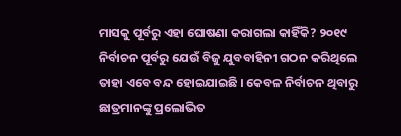ମାସକୁ ପୂର୍ବରୁ ଏହା ଘୋଷଣା କରାଗଲା କାହିଁକି? ୨୦୧୯ ନିର୍ବାଚନ ପୂର୍ବରୁ ଯେଉଁ ବିଜୁ ଯୁବବାହିନୀ ଗଠନ କରିଥିଲେ ତାହା ଏବେ ବନ୍ଦ ହୋଇଯାଇଛି । କେବଳ ନିର୍ବାଚନ ଥିବାରୁ ଛାତ୍ରମାନଙ୍କୁ ପ୍ରଲୋଭିତ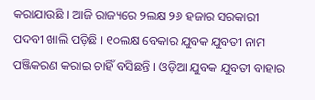କରାଯାଉଛି । ଆଜି ରାଜ୍ୟରେ ୨ଲକ୍ଷ ୨୬ ହଜାର ସରକାରୀ ପଦବୀ ଖାଲି ପଡ଼ିଛି । ୧୦ଲକ୍ଷ ବେକାର ଯୁବକ ଯୁବତୀ ନାମ ପଞ୍ଜିକରଣ କରାଇ ଚାହିଁ ବସିଛନ୍ତି । ଓଡ଼ିଆ ଯୁବକ ଯୁବତୀ ବାହାର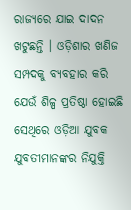ରାଜ୍ୟରେ ଯାଇ ଦାଦନ ଖଟୁଛନ୍ତି । ଓଡ଼ିଶାର ଖଣିଜ ସମ୍ପଦକୁ ବ୍ୟବହାର କରି ଯେଉଁ ଶିଳ୍ପ ପ୍ରତିଷ୍ଠା ହୋଇଛି ସେଥିରେ ଓଡ଼ିଆ ଯୁବକ ଯୁବତୀମାନଙ୍କର ନିଯୁକ୍ତି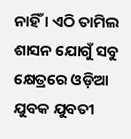ନାହିଁ । ଏଠି ତାମିଲ ଶାସନ ଯୋଗୁଁ ସବୁ କ୍ଷେତ୍ରରେ ଓଡ଼ିଆ ଯୁବକ ଯୁବତୀ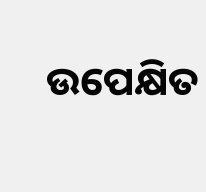ଉପେକ୍ଷିତ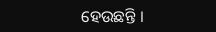ହେଉଛନ୍ତି ।